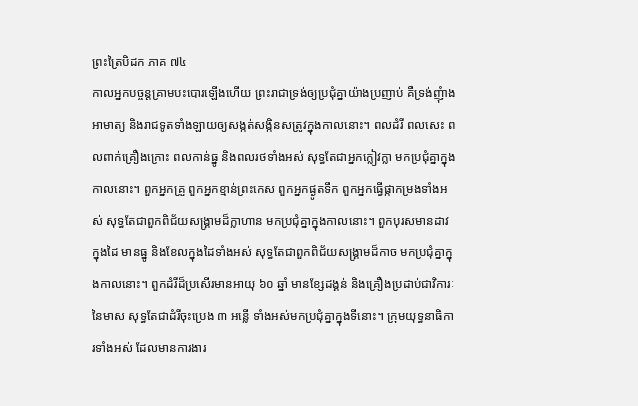ព្រះត្រៃបិដក ភាគ ៧៤
កាលអ្នកបច្ចន្តគ្រាមបះបោរឡើងហើយ ព្រះរាជាទ្រង់ឲ្យប្រជុំគ្នាយ៉ាងប្រញាប់ គឺទ្រង់ញុំាងអាមាត្យ និងរាជទូតទាំងឡាយឲ្យសង្កត់សង្កិនសត្រូវក្នុងកាលនោះ។ ពលដំរី ពលសេះ ពលពាក់គ្រឿងក្រោះ ពលកាន់ធ្នូ និងពលរថទាំងអស់ សុទ្ធតែជាអ្នកក្លៀវក្លា មកប្រជុំគ្នាក្នុងកាលនោះ។ ពួកអ្នកគ្រួ ពួកអ្នកខ្មាន់ព្រះកេស ពួកអ្នកផ្ងូតទឹក ពួកអ្នកធ្វើផ្កាកម្រងទាំងអស់ សុទ្ធតែជាពួកពិជ័យសង្រ្គាមដ៏ក្លាហាន មកប្រជុំគ្នាក្នុងកាលនោះ។ ពួកបុរសមានដាវក្នុងដៃ មានធ្នូ និងខែលក្នុងដៃទាំងអស់ សុទ្ធតែជាពួកពិជ័យសង្រ្គាមដ៏កាច មកប្រជុំគ្នាក្នុងកាលនោះ។ ពួកដំរីដ៏ប្រសើរមានអាយុ ៦០ ឆ្នាំ មានខ្សែដង្គន់ និងគ្រឿងប្រដាប់ជាវិការៈនៃមាស សុទ្ធតែជាដំរីចុះប្រេង ៣ អន្លើ ទាំងអស់មកប្រជុំគ្នាក្នុងទីនោះ។ ក្រុមយុទ្ធនាធិការទាំងអស់ ដែលមានការងារ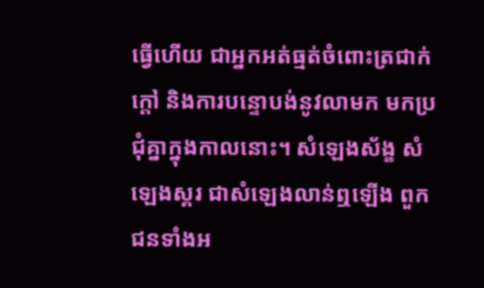ធ្វើហើយ ជាអ្នកអត់ធ្មត់ចំពោះត្រជាក់ ក្តៅ និងការបន្ទោបង់នូវលាមក មកប្រជុំគ្នាក្នុងកាលនោះ។ សំឡេងស័ង្ខ សំឡេងស្គរ ជាសំឡេងលាន់ឮឡើង ពួកជនទាំងអ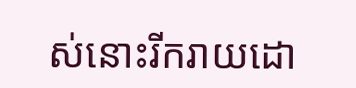ស់នោះរីករាយដោ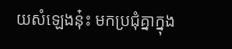យសំឡេងនុ៎ះ មកប្រជុំគ្នាក្នុង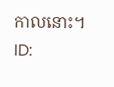កាលនោះ។
ID: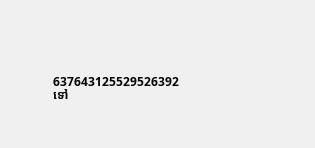637643125529526392
ទៅ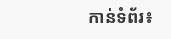កាន់ទំព័រ៖